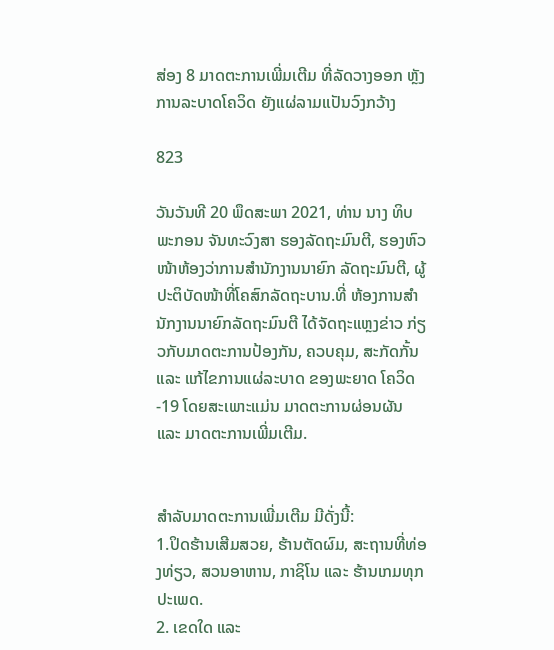ສ່ອງ 8 ມາດຕະການເພີ່ມເຕີມ ທີ່ລັດວາງອອກ ຫຼັງການລະບາດໂຄວິດ ຍັງແຜ່ລາມເເປັນວົງກວ້າງ

823

ວັນວັນທີ 20 ພຶດສະພາ 2021, ທ່ານ ນາງ ທິບພະກອນ ຈັນທະວົງສາ ຮອງລັດຖະມົນຕີ, ຮອງຫົວໜ້າຫ້ອງວ່າການສຳນັກງານນາຍົກ ລັດຖະມົນຕີ, ຜູ້ປະຕິບັດໜ້າທີ່ໂຄສົກລັດຖະບານ.ທີ່ ຫ້ອງການສຳນັກງານນາຍົກລັດຖະມົນຕີ ໄດ້ຈັດຖະແຫຼງຂ່າວ ກ່ຽວກັບມາດຕະການປ້ອງກັນ, ຄວບຄຸມ, ສະກັດກັ້ນ ແລະ ແກ້ໄຂການແຜ່ລະບາດ ຂອງພະຍາດ ໂຄວິດ-19 ໂດຍສະເພາະແມ່ນ ມາດຕະການຜ່ອນຜັນ ແລະ ມາດຕະການເພີ່ມເຕີມ.


ສຳລັບມາດຕະການເພີ່ມເຕີມ ມີດັ່ງນີ້:
1.ປິດຮ້ານເສີມສວຍ, ຮ້ານຕັດຜົມ, ສະຖານທີ່ທ່ອງທ່ຽວ, ສວນອາຫານ, ກາຊິໂນ ແລະ ຮ້ານເກມທຸກປະເພດ.
2. ເຂດໃດ ແລະ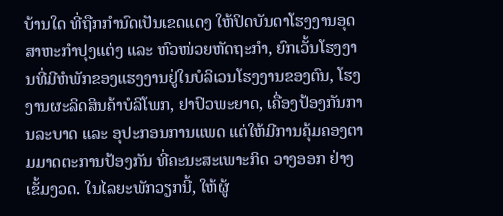ບ້ານໃດ ທີ່ຖືກກຳນົດເປັນເຂດແດງ ໃຫ້ປິດບັນດາໂຮງງານອຸດສາຫະກຳປຸງແຕ່ງ ແລະ ຫົວໜ່ວຍຫັດຖະກຳ, ຍົກເວັ້ນໂຮງງານທີ່ມີຫໍພັກຂອງແຮງງານຢູ່ໃນບໍລິເວນໂຮງງານຂອງຕົນ, ໂຮງງານຜະລິດສິນຄ້າບໍລິໂພກ, ຢາປົວພະຍາດ, ເຄື່ອງປ້ອງກັນການລະບາດ ແລະ ອຸປະກອນການແພດ ແຕ່ໃຫ້ມີການຄຸ້ມຄອງຕາມມາດຕະການປ້ອງກັນ ທີ່ຄະນະສະເພາະກິດ ວາງອອກ ຢ່າງເຂັ້ມງວດ. ໃນໄລຍະພັກວຽກນີ້, ໃຫ້ຜູ້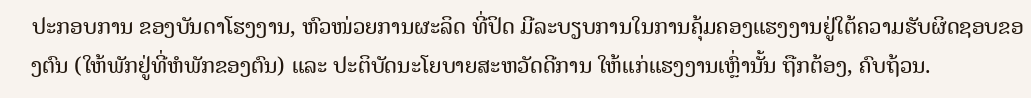ປະກອບການ ຂອງບັນດາໂຮງງານ, ຫົວໜ່ວຍການຜະລິດ ທີ່ປິດ ມີລະບຽບການໃນການຄຸ້ມຄອງແຮງງານຢູ່ໃຕ້ຄວາມຮັບຜິດຊອບຂອງຕົນ (ໃຫ້ພັກຢູ່ທີ່ຫໍພັກຂອງຕົນ) ແລະ ປະຕິບັດນະໂຍບາຍສະຫວັດດີການ ໃຫ້ແກ່ແຮງງານເຫຼົ່ານັ້ນ ຖືກຕ້ອງ, ຄົບຖ້ວນ.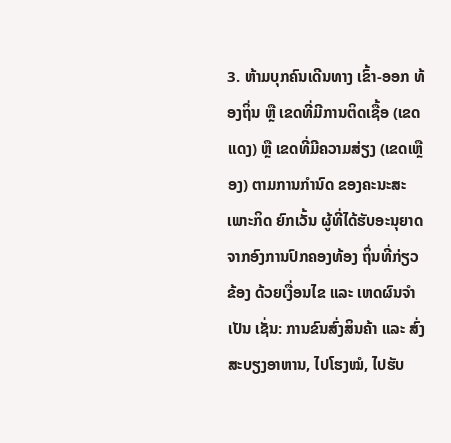3. ຫ້າມບຸກຄົນເດີນທາງ ເຂົ້າ-ອອກ ທ້ອງຖິ່ນ ຫຼື ເຂດທີ່ມີການຕິດເຊື້ອ (ເຂດແດງ) ຫຼື ເຂດທີ່ມີຄວາມສ່ຽງ (ເຂດເຫຼືອງ) ຕາມການກໍານົດ ຂອງຄະນະສະເພາະກິດ ຍົກເວັ້ນ ຜູ້ທີ່ໄດ້ຮັບອະນຸຍາດ ຈາກອົງການປົກຄອງທ້ອງ ຖິ່ນທີ່ກ່ຽວຂ້ອງ ດ້ວຍເງື່ອນໄຂ ແລະ ເຫດຜົນຈຳເປັນ ເຊັ່ນ: ການຂົນສົ່ງສິນຄ້າ ແລະ ສົ່ງສະບຽງອາຫານ, ໄປໂຮງໝໍ, ໄປຮັບ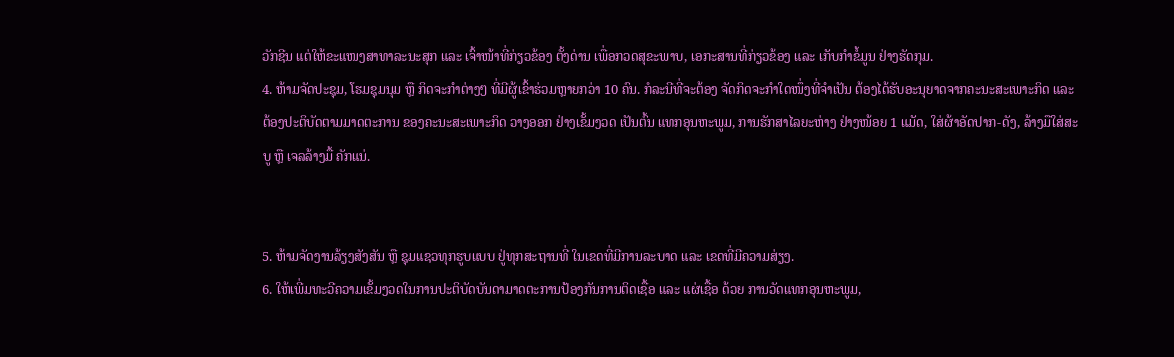ວັກຊີນ ແຕ່ໃຫ້ຂະແໜງສາທາລະນະສຸກ ແລະ ເຈົ້າໜ້າທີ່ກ່ຽວຂ້ອງ ຕັ້ງດ່ານ ເພື່ອກວດສຸຂະພາບ, ເອກະສານທີ່ກ່ຽວຂ້ອງ ແລະ ເກັບກໍາຂໍ້ມູນ ຢ່າງຮັດກຸມ.
4. ຫ້າມຈັດປະຊຸມ, ໂຮມຊຸມນຸມ ຫຼື ກິດຈະກໍາຕ່າງໆ ທີ່ມີຜູ້ເຂົ້າຮ່ວມຫຼາຍກວ່າ 10 ຄົນ. ກໍລະນີທີ່ຈະຕ້ອງ ຈັດກິດຈະກຳໃດໜຶ່ງທີ່ຈຳເປັນ ຕ້ອງໄດ້ຮັບອະນຸຍາດຈາກຄະນະສະເພາະກິດ ແລະ ຕ້ອງປະຕິບັດຕາມມາດຕະການ ຂອງຄະນະສະເພາະກິດ ວາງອອກ ຢ່າງເຂັ້ມງວດ ເປັນຕົ້ນ ແທກອຸນຫະພູມ, ການຮັກສາໄລຍະຫ່າງ ຢ່າງໜ້ອຍ 1 ແມັດ, ໃສ່ຜ້າອັດປາກ-ດັງ, ລ້າງມືໃສ່ສະບູ ຫຼື ເຈລລ້າງມື້ ຄັກແນ່.


5. ຫ້າມຈັດງານລ້ຽງສັງສັນ ຫຼື ຊຸມແຊວທຸກຮູບແບບ ຢູ່ທຸກສະຖານທີ່ ໃນເຂດທີ່ມີການລະບາດ ແລະ ເຂດທີ່ມີຄວາມສ່ຽງ.
6. ໃຫ້ເພີ່ມທະວີຄວາມເຂັ້ມງວດໃນການປະຕິບັດບັນດາມາດຕະການປ້ອງກັນການຕິດເຊື້ອ ແລະ ແຜ່ເຊື້ອ ດ້ວຍ ການວັດແທກອຸນຫະພູມ,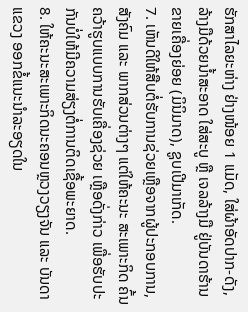ຮັກສາໄລຍະຫ່າງ ຢ່າງໜ້ອຍ 1 ແມັດ, ໃສ່ຜ້າອັດປາກ-ດັງ, ລ້າງມືດ້ວຍນໍ້າສະອາດ ໃສ່ສະບູ ຫຼື ເຈລລ້າງມື ຢູ່ບັນດາຮ້ານຂາຍເຄື່ອງຍ່ອຍ (ມິນິມາດ), ຊູບເປີມາເກັດ.
7. ເຫັນດີໃຫ້ສືບຕໍ່ຮັບການຊ່ວຍເຫຼືອຈາກຜູ້ປະກອບການ, ສັງຄົມ ແລະ ພາກສ່ວນຕ່າງໆ ແຕ່ໃຫ້ຄະນະ ສະເພາະກິດ ຄົ້ນຄວ້າຮູບແບບການຮັບເຄື່ອງຊ່ວຍ ເຫຼືອດັ່ງກ່າວ ເພື່ອຮັບປະກັນບໍ່ໃຫ້ມີຄວາມສ່ຽງຕໍ່ການຕິດເຊື້ອພະຍາດ.
8. ໃຫ້ຄະນະສະເພາະກິດນະຄອນຫຼວງວຽງຈັນ ແລະ ບັນດາແຂວງ ອອກຂໍ້ແນະນຳລະອຽດໃນ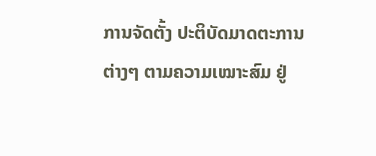ການຈັດຕັ້ງ ປະຕິບັດມາດຕະການຕ່າງໆ ຕາມຄວາມເໝາະສົມ ຢູ່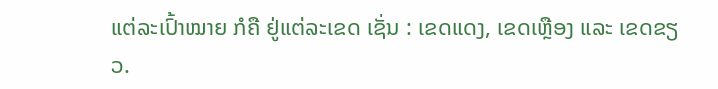ແຕ່ລະເປົ້າໝາຍ ກໍຄື ຢູ່ແຕ່ລະເຂດ ເຊັ່ນ : ເຂດແດງ, ເຂດເຫຼືອງ ແລະ ເຂດຂຽວ.